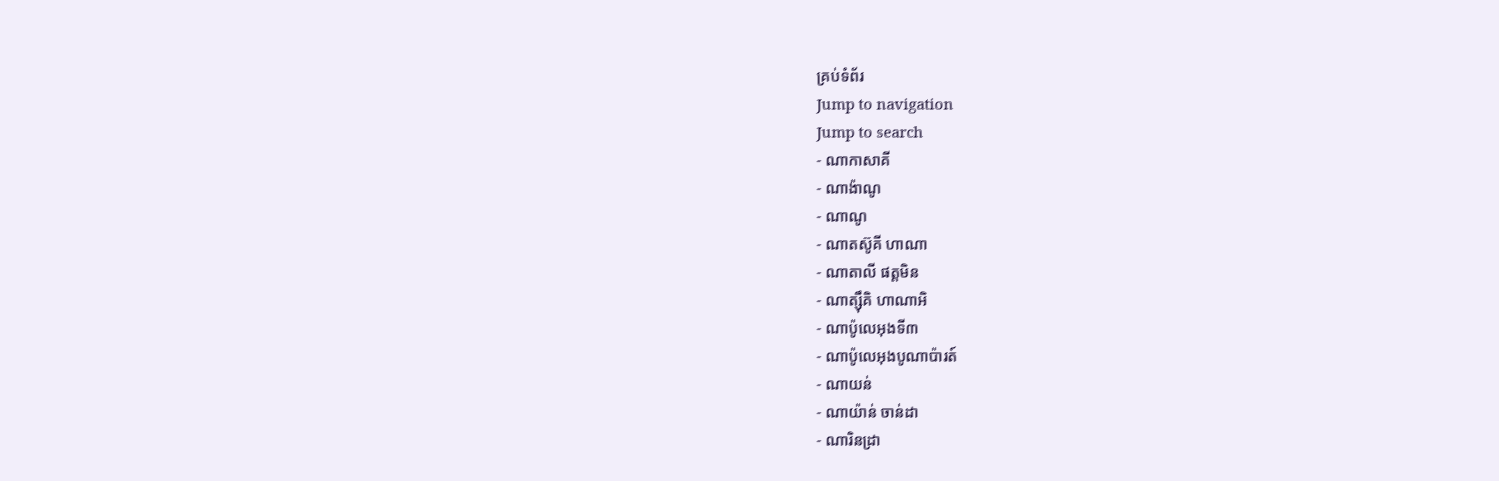គ្រប់ទំព័រ
Jump to navigation
Jump to search
- ណាកាសាគី
- ណាង៉ាណូ
- ណាណូ
- ណាតស៊ូគី ហាណា
- ណាតាលី ផត្តមិន
- ណាត្ស៊ឹគិ ហាណាអិ
- ណាប៉ូលេអុងទី៣
- ណាប៉ូលេអុងបូណាប៉ារត៍
- ណាយន់
- ណាយ៉ាន់ ចាន់ដា
- ណារិនដ្រា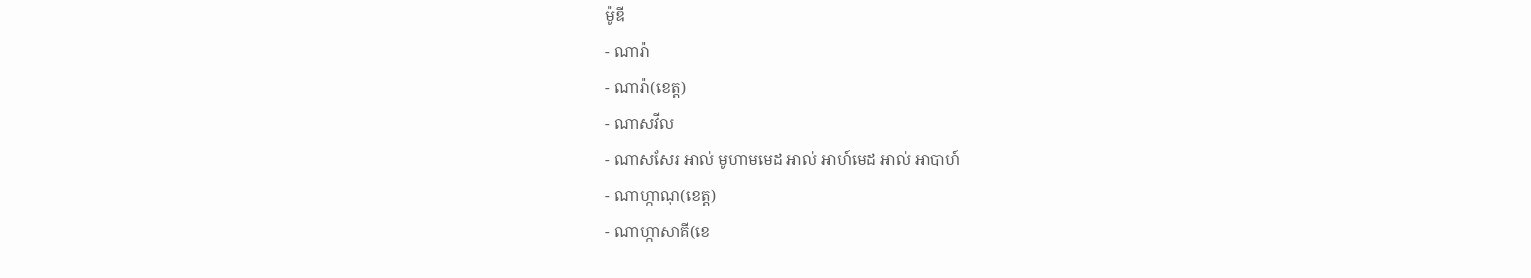ម៉ូឌី
- ណារ៉ា
- ណារ៉ា(ខេត្ត)
- ណាសវីល
- ណាសសែរ អាល់ មូហាមមេដ អាល់ អាហ៍មេដ អាល់ អាបាហ៍
- ណាហ្កាណុ(ខេត្ត)
- ណាហ្កាសាគី(ខេ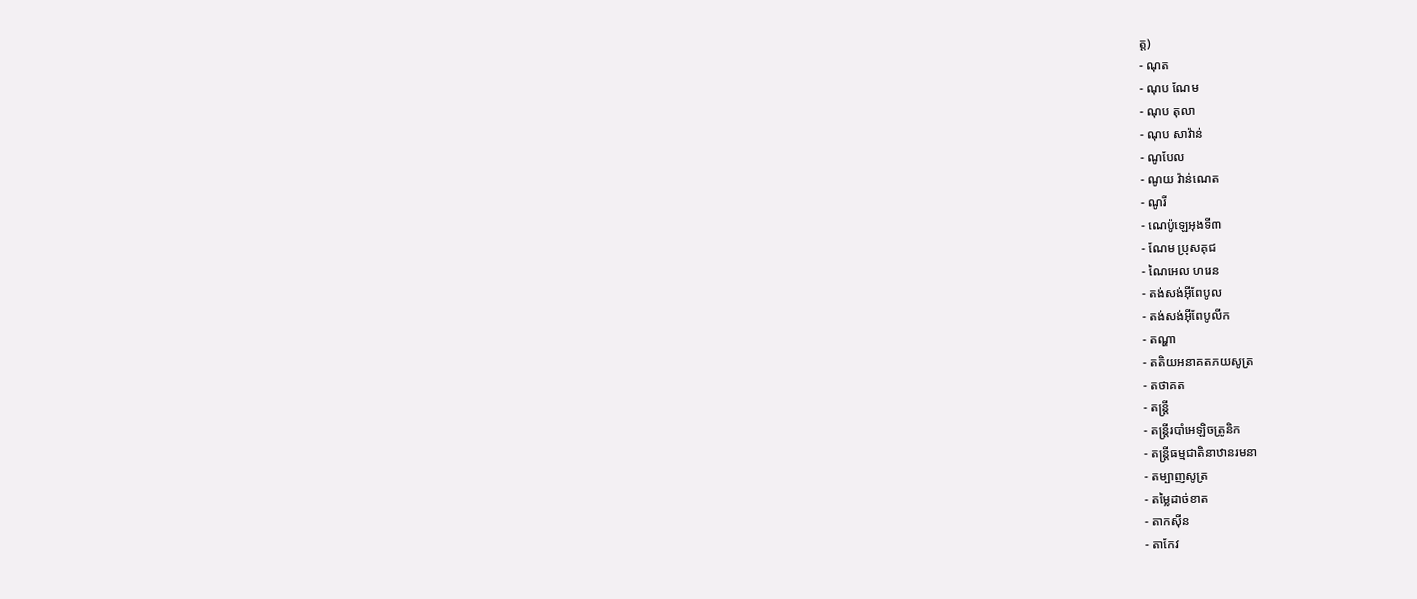ត្ត)
- ណុត
- ណុប ណែម
- ណុប តុលា
- ណុប សាវ៉ាន់
- ណូបែល
- ណូយ វ៉ាន់ណេត
- ណូរី
- ណេប៉ូឡេអុងទី៣
- ណែម ប្រុសគុជ
- ណៃអេល ហរេន
- តង់សង់អ៊ីពែបូល
- តង់សង់អ៊ីពែបូលីក
- តណ្ហា
- តតិយអនាគតភយសូត្រ
- តថាគត
- តន្ត្រី
- តន្ត្រីរបាំអេឡិចត្រូនិក
- តន្រ្ដីធម្មជាតិនាឋានរមនា
- តម្បាញសូត្រ
- តម្លៃដាច់ខាត
- តាកស៊ីន
- តាកែវ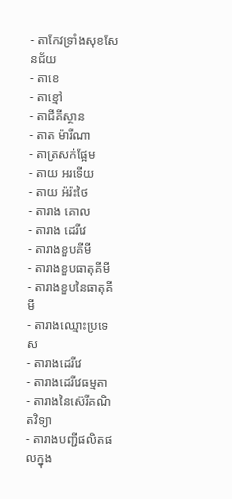- តាកែវទ្រាំងសុខសែនជ័យ
- តាខេ
- តាខ្មៅ
- តាជីគីស្ថាន
- តាត ម៉ារីណា
- តាត្រសក់ផ្អែម
- តាយ អរទើយ
- តាយ អ៉រ៉ះថៃ
- តារាង គោល
- តារាង ដេរីវេ
- តារាងខួបគីមី
- តារាងខួបធាតុគីមី
- តារាងខួបនៃធាតុគីមី
- តារាងឈ្មោះប្រទេស
- តារាងដេរីវេ
- តារាងដេរីវេធម្មតា
- តារាងនៃស៊េរីគណិតវិទ្យា
- តារាងបញ្ជីផលិតផលក្នុង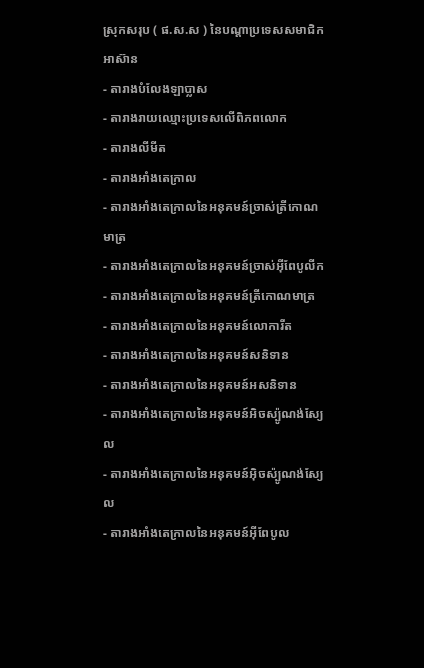ស្រុកសរុប ( ផ.ស.ស ) នៃបណ្ដាប្រទេសសមាជិកអាស៊ាន
- តារាងបំលែងឡាប្លាស
- តារាងរាយឈ្មោះប្រទេសលើពិភពលោក
- តារាងលីមីត
- តារាងអាំងតេក្រាល
- តារាងអាំងតេក្រាលនៃអនុគមន៍ច្រាស់ត្រីកោណមាត្រ
- តារាងអាំងតេក្រាលនៃអនុគមន៍ច្រាស់អ៊ីពែបូលីក
- តារាងអាំងតេក្រាលនៃអនុគមន៍ត្រីកោណមាត្រ
- តារាងអាំងតេក្រាលនៃអនុគមន៍លោការីត
- តារាងអាំងតេក្រាលនៃអនុគមន៍សនិទាន
- តារាងអាំងតេក្រាលនៃអនុគមន៍អសនិទាន
- តារាងអាំងតេក្រាលនៃអនុគមន៍អិចស្ប៉ូណង់ស្យែល
- តារាងអាំងតេក្រាលនៃអនុគមន៍អ៊ិចស៉្បូណង់ស្យែល
- តារាងអាំងតេក្រាលនៃអនុគមន៍អ៊ីពែបូល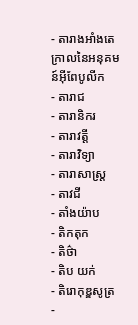- តារាងអាំងតេក្រាលនៃអនុគមន៍អ៊ីពែបូលីក
- តារាជ
- តារានិករ
- តារាវត្តី
- តារាវិទ្យា
- តារាសាស្ត្រ
- តាវជី
- តាំងយ៉ាប
- តិកតុក
- តិថ៌ា
- តិប យក់
- តិរោកុឌ្ឌសូត្រ
-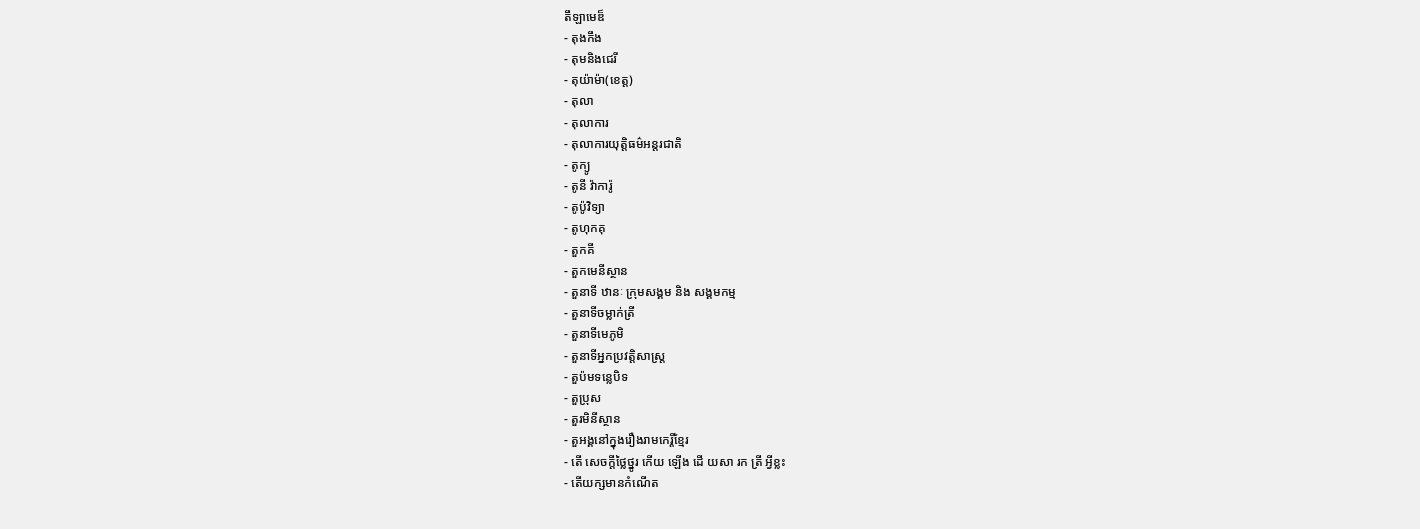តឹឡាមេឌ៏
- តុងកឹង
- តុមនិងជេរី
- តុយ៉ាម៉ា(ខេត្ត)
- តុលា
- តុលាការ
- តុលាការយុត្តិធម៌អន្តរជាតិ
- តូក្យូ
- តូនី វ៉ាការ៉ូ
- តូប៉ូវិទ្យា
- តូហុកគុ
- តួកគី
- តួកមេនីស្ថាន
- តួនាទី ឋានៈ ក្រុមសង្គម និង សង្គមកម្ម
- តួនាទីចម្លាក់ត្រី
- តួនាទីមេភូមិ
- តួនាទីអ្នកប្រវត្តិសាស្ត្រ
- តួប៉មទន្លេបិទ
- តួប្រុស
- តួរមិនីស្ថាន
- តួអង្គនៅក្នុងរឿងរាមកេរ្តិ៍ខ្មែរ
- តើ សេចក្ដីថ្លៃថ្នូរ កើយ ឡើង ដើ យសា រក ត្រី អ្វីខ្លះ
- តើយក្សមានកំណើត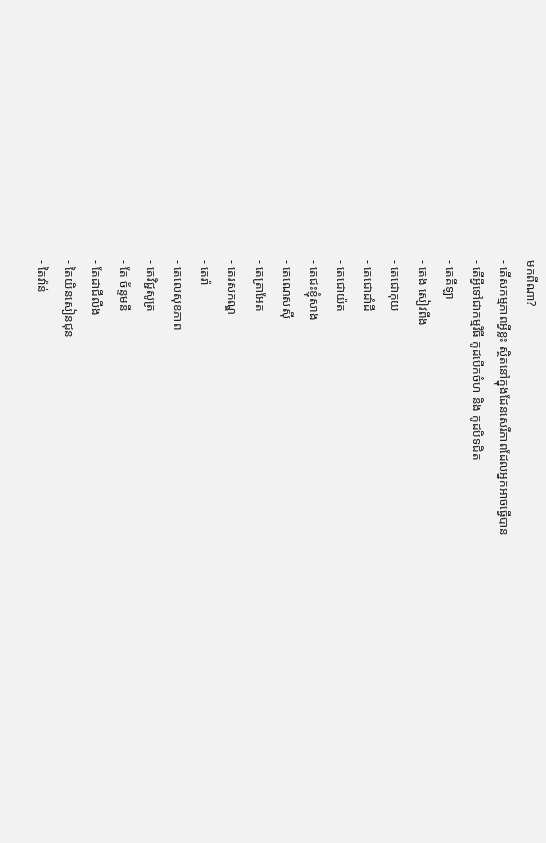មកពីណា?
- តើសកម្មភាពអ្វីខ្លះ ស្ថិតនៅក្នុងដែនសេរីភាពដែលអ្នកអាចធ្វើបាន
- តើអ្វីទៅជាកម្មវិធី កូដបើកចំហ និង កូដបិទជិត
- តេគីឡា
- តេង សៀវពីង
- តេជោកុយ
- តេជោដាំដី
- តេជោយ៉ត
- តេជះខ្ញុំសាង
- តេណេសស៊ី
- តេត្រាអែត
- តេរសកណ្ឌ
- តេរ៉ា
- តេលេសុខភាព
- តេវិជ្ជសូត្រ
- តែ ច័ន្ទមនី
- តែដាជីលីង
- តៃយិនសៀនជុន
- តៃវ៉ាន់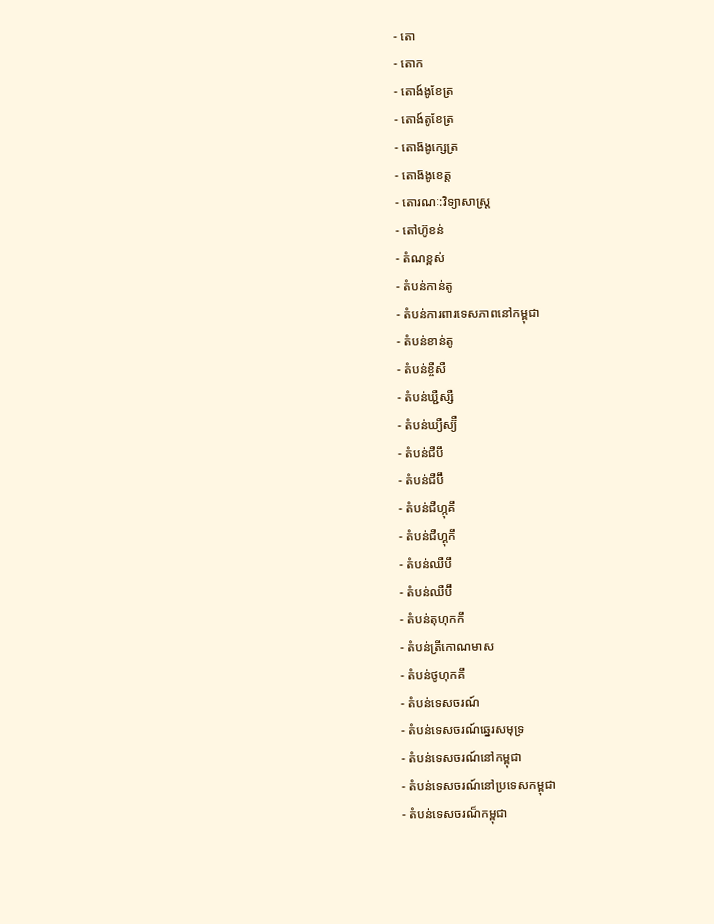- តោ
- តោក
- តោង៍ងូខែត្រ
- តោង៍តូខែត្រ
- តោង៑ងូក្សេត្រ
- តោង៑ងូខេត្ត
- តោរណៈ:វិទ្យាសាស្ត្រ
- តៅហ៊ូខន់
- តំណខ្ពស់
- តំបន់កាន់តូ
- តំបន់ការពារទេសភាពនៅកម្ពុជា
- តំបន់ខាន់តូ
- តំបន់ខ្ចឺសឺ
- តំបន់ឃ្ជឺស្សឺ
- តំបន់ឃ្យឺស្យ៊ឺ
- តំបន់ជឺបឹ
- តំបន់ជឺប៊ឹ
- តំបន់ជឺហ្កុគឹ
- តំបន់ជឺហ្គុកឹ
- តំបន់ឈឺបឹ
- តំបន់ឈឺប៊ឹ
- តំបន់តុហុកកឹ
- តំបន់ត្រីកោណមាស
- តំបន់ថូហុកគឹ
- តំបន់ទេសចរណ៍
- តំបន់ទេសចរណ៍ឆ្នេរសមុទ្រ
- តំបន់ទេសចរណ៍នៅកម្ពុជា
- តំបន់ទេសចរណ៍នៅប្រទេសកម្ពុជា
- តំបន់ទេសចរណ៏កម្ពុជា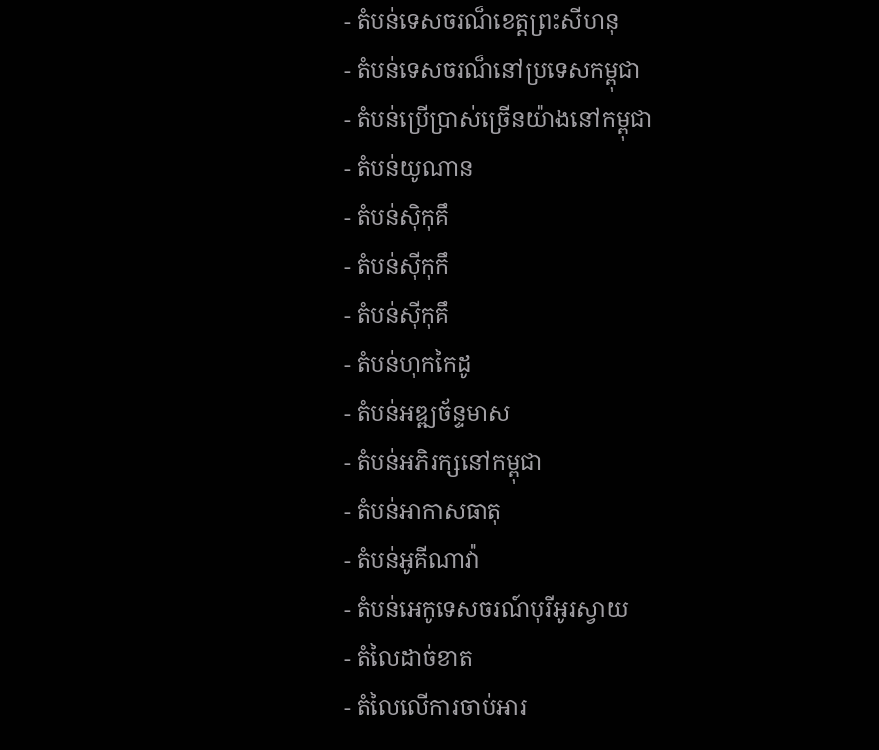- តំបន់ទេសចរណ៏ខេត្តព្រះសីហនុ
- តំបន់ទេសចរណ៏នៅប្រទេសកម្ពុជា
- តំបន់ប្រើប្រាស់ច្រើនយ៉ាងនៅកម្ពុជា
- តំបន់យូណាន
- តំបន់ស៊ិកុគឹ
- តំបន់ស៊ីកុកឹ
- តំបន់ស៊ីកុគឹ
- តំបន់ហុកកៃដូ
- តំបន់អឌ្ឍច័ន្ទមាស
- តំបន់អភិរក្សនៅកម្ពុជា
- តំបន់អាកាសធាតុ
- តំបន់អូគីណាវ៉ា
- តំបន់អេកូទេសចរណ៍បុរីអូរស្វាយ
- តំលៃដាច់ខាត
- តំលៃលើការចាប់អារ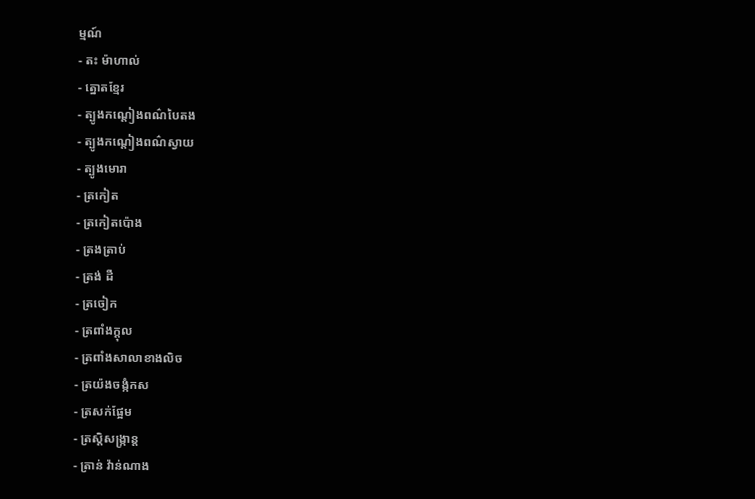ម្មណ៍
- តះ ម៉ាហាល់
- ត្នោតខ្មែរ
- ត្បូងកណ្ដៀងពណ៌បៃតង
- ត្បូងកណ្ដៀងពណ៌ស្វាយ
- ត្បូងមោរា
- ត្រកៀត
- ត្រកៀតប៉ោង
- ត្រងត្រាប់
- ត្រង់ ដឺ
- ត្រចៀក
- ត្រពាំងក្ដុល
- ត្រពាំងសាលាខាងលិច
- ត្រយ៉ងចង្កំកស
- ត្រសក់ផ្អែម
- ត្រស្តិសង្ក្រាន្ត
- ត្រាន់ វ៉ាន់ណាង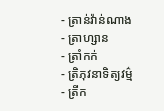- ត្រាន់វ៉ាន់ណាង
- ត្រាហ្សាន
- ត្រាំកក់
- ត្រិភុវនាទិត្យវម៌្ម
- ត្រីក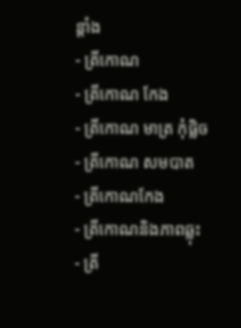ន្តាំង
- ត្រីកោណ
- ត្រីកោណ កែង
- ត្រីកោណ មាត្រ កុំផ្លិច
- ត្រីកោណ សមបាត
- ត្រីកោណកែង
- ត្រីកោណនិងភាពឆ្លុះ
- ត្រី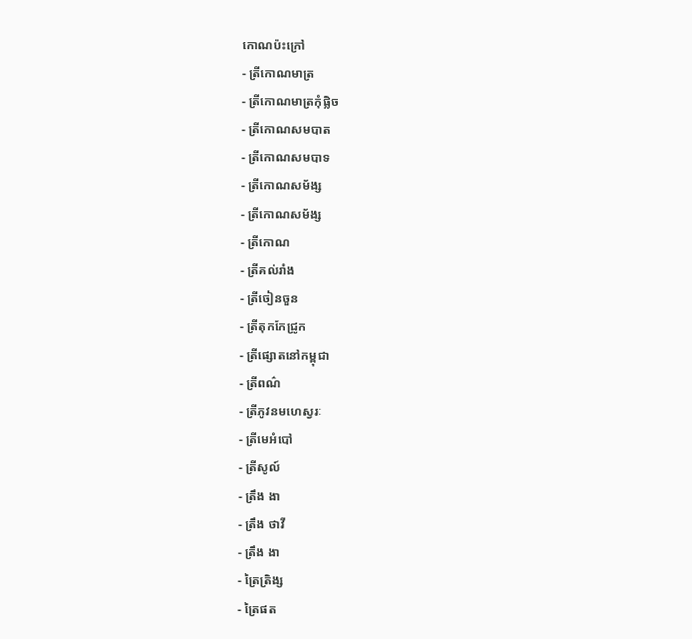កោណប៉ះក្រៅ
- ត្រីកោណមាត្រ
- ត្រីកោណមាត្រកុំផ្លិច
- ត្រីកោណសមបាត
- ត្រីកោណសមបាទ
- ត្រីកោណសម័ង្ស
- ត្រីកោណសម័ង្ស
- ត្រីកោណ
- ត្រីគល់រាំង
- ត្រីចៀនចួន
- ត្រីតុកកែជ្រូក
- ត្រីផ្សោតនៅកម្ពុជា
- ត្រីពណ៌
- ត្រីភូវនមហេស្វរៈ
- ត្រីមេអំបៅ
- ត្រីសូល៍
- ត្រឹង ងា
- ត្រឹង ថាវី
- ត្រឹង ងា
- ត្រៃត្រិង្ស
- ត្រៃផត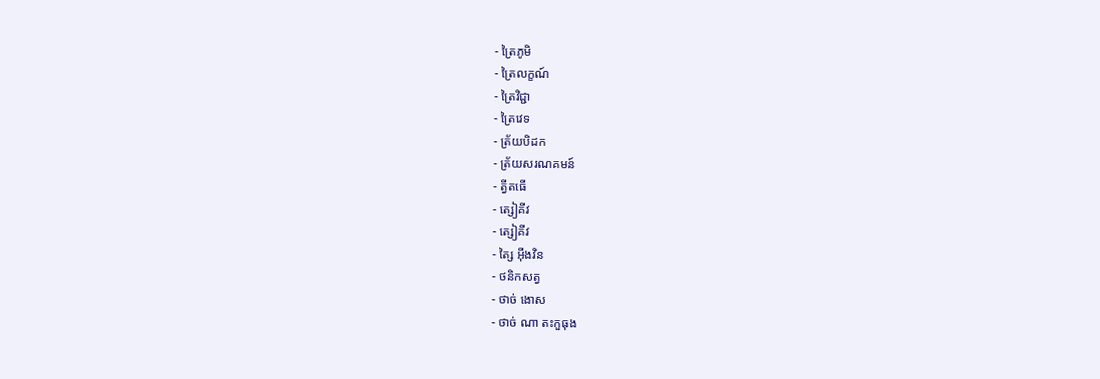- ត្រៃភូមិ
- ត្រៃលក្ខណ៍
- ត្រៃវិជ្ជា
- ត្រៃវេទ
- ត្រ័យបិដក
- ត្រ័យសរណគមន៍
- ត្វីតធើ
- ត្សៀគីវ
- ត្សៀគីវ
- ត្សៃ អ៊ីងវិន
- ថនិកសត្វ
- ថាច់ ងោស
- ថាច់ ណា តះកួធុង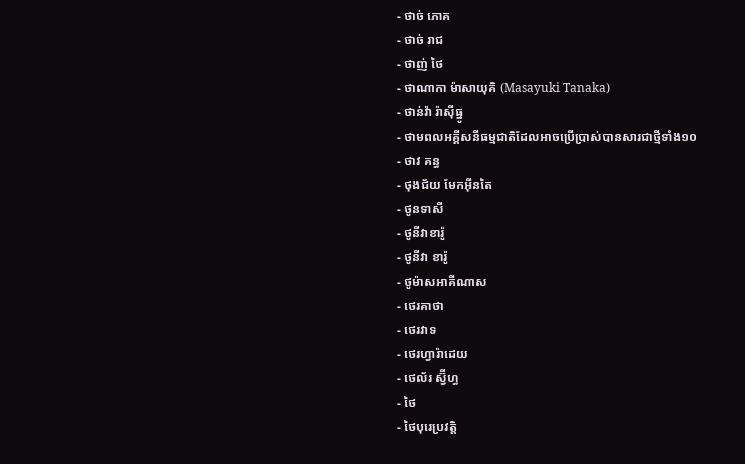- ថាច់ ភោគ
- ថាច់ រាជ
- ថាញ់ ថៃ
- ថាណាកា ម៉ាសាយុគិ (Masayuki Tanaka)
- ថាន់វ៉ា រ៉ាស៊ីធ្នូ
- ថាមពលអគ្គីសនីធម្មជាតិដែលអាចប្រើប្រាស់បានសារជាថ្មីទាំង១០
- ថាវ គន្ធ
- ថុងជ័យ មែកអ៊ីនតៃ
- ថូនទាសី
- ថូនីវាខារ៉ូ
- ថូនីវា ខារ៉ូ
- ថូម៉ាសអាគីណាស
- ថេរគាថា
- ថេរវាទ
- ថេរហ្វារ៉ាដេយ
- ថេល័រ ស្វ៊ីហ្ធ
- ថៃ
- ថៃបុរេប្រវត្តិ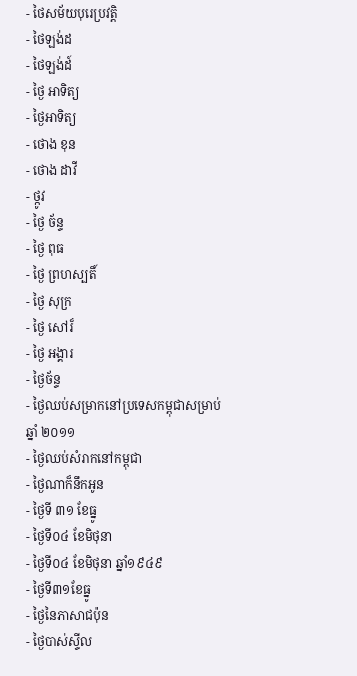- ថៃសម័យបុរេប្រវត្តិ
- ថៃឡង់ដ
- ថៃឡង់ដ៍
- ថៃ្ង អាទិត្យ
- ថៃ្ងអាទិត្យ
- ថោង ខុន
- ថោង ដាវី
- ថ្កូវ
- ថ្ងៃ ច័ន្ទ
- ថ្ងៃ ពុធ
- ថ្ងៃ ព្រហស្បតិ៍
- ថ្ងៃ សុក្រ
- ថ្ងៃ សៅរ៏
- ថ្ងៃ អង្គារ
- ថ្ងៃច័ន្ទ
- ថ្ងៃឈប់សម្រាកនៅប្រទេសកម្ពុជាសម្រាប់ឆ្នាំ ២០១១
- ថ្ងៃឈប់សំរាកនៅកម្ពុជា
- ថ្ងៃណាក៏នឹកអូន
- ថ្ងៃទី ៣១ ខែធ្នូ
- ថ្ងៃទី០៤ ខែមិថុនា
- ថ្ងៃទី០៤ ខែមិថុនា ឆ្នាំ១៩៤៩
- ថ្ងៃទី៣១ខែធ្នូ
- ថ្ងៃនៃភាសាជប៉ុន
- ថ្ងៃបាស់ស្ទីល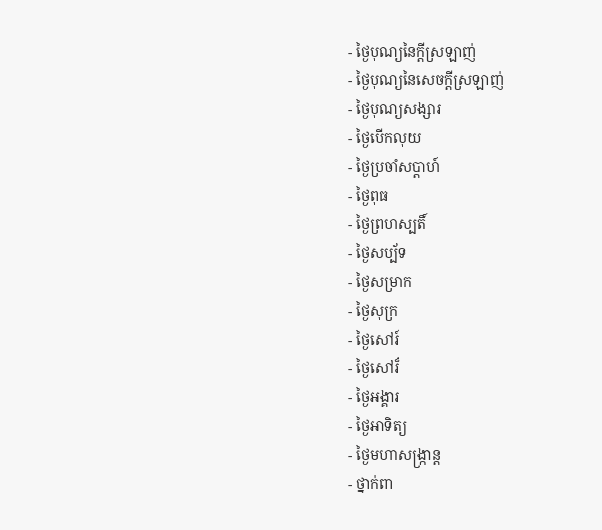- ថ្ងៃបុណ្យនៃក្ដីស្រឡាញ់
- ថ្ងៃបុណ្យនៃសេចក្ដីស្រឡាញ់
- ថ្ងៃបុណ្យសង្សារ
- ថ្ងៃបើកលុយ
- ថ្ងៃប្រចាំសប្ដាហ៍
- ថ្ងៃពុធ
- ថ្ងៃព្រហស្បតិ៍
- ថ្ងៃសប្ប័ទ
- ថ្ងៃសម្រាក
- ថ្ងៃសុក្រ
- ថ្ងៃសៅរ៍
- ថ្ងៃសៅរ៏
- ថ្ងៃអង្គារ
- ថ្ងៃអាទិត្យ
- ថ្ងៃមហាសង្រ្កាន្ត
- ថ្នាក់ពា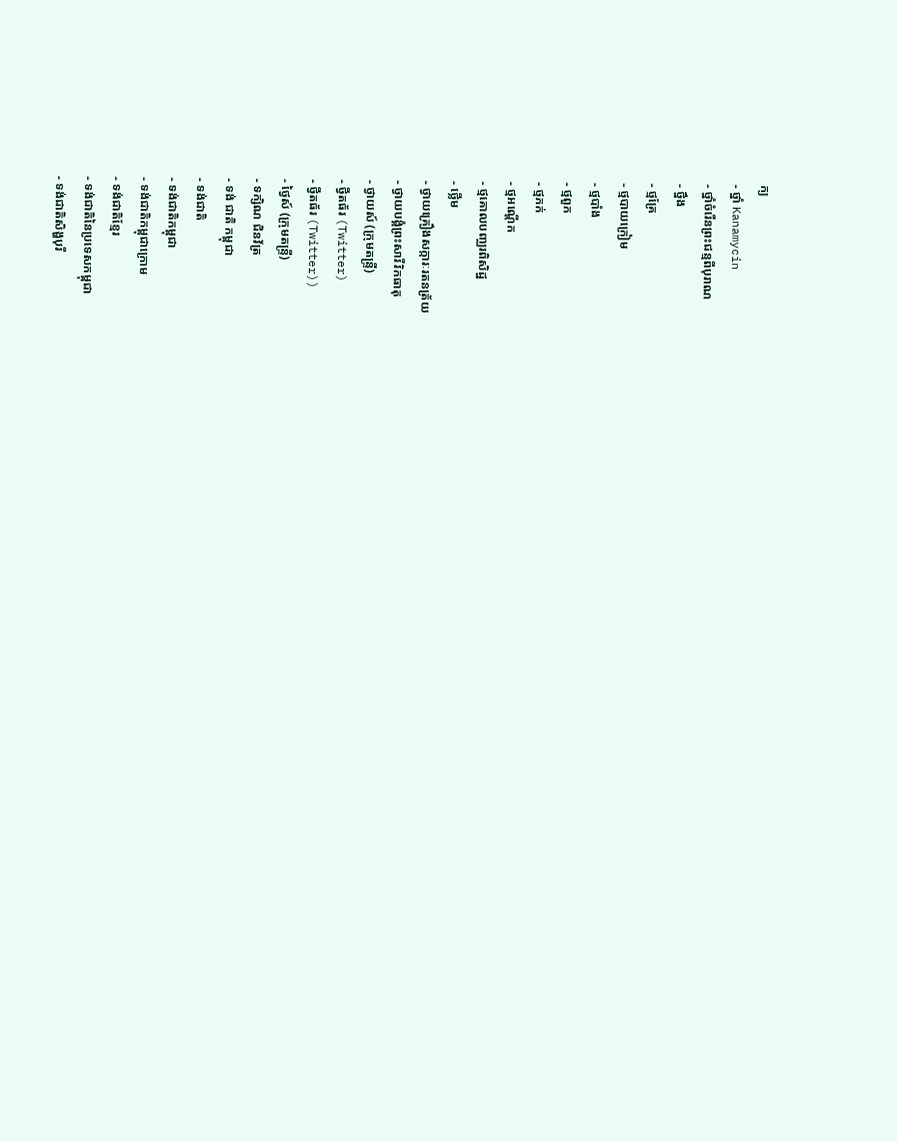ក្យ
- ថ្នាំ Kanamycin
- ថ្នាំចំរើនព្រះជន្មពីបុរាណ
- ថ្នឹង
- ថ្មគ្រែ
- ថ្មបាយក្រៀម
- ថ្មបាំង
- ថ្មពួក
- ថ្មភក់
- ថ្មអណ្តើក
- ថ្មគោលបញ្ឈរពិសិដ្ឋ
- ថ្លើម
- ថ្វាយគ្រឿងសក្ការៈរតនត្រ័យ
- ថ្វាយបង្គំព្រះសារីរិកធាតុ
- ថ្វាយស៍ (ក្រុមតន្ទ្រី)
- ថ្វីតធ័រ (Twitter)
- ថ្វីតធ័រ (Twitter))
- ថ្វៃស៍ (ក្រុមតន្ទ្រី)
- ទក្សិណ ជិនវ័ត្រ
- ទង់ ជាតិ កម្ពុជា
- ទង់ជាតិ
- ទង់ជាតិកម្ពុជា
- ទង់ជាតិកម្ពុជាក្រោម
- ទង់ជាតិខ្មែរ
- ទង់ជាតិនៃប្រទេសកម្ពុជា
- ទង់ជាតិសិង្ហបុរី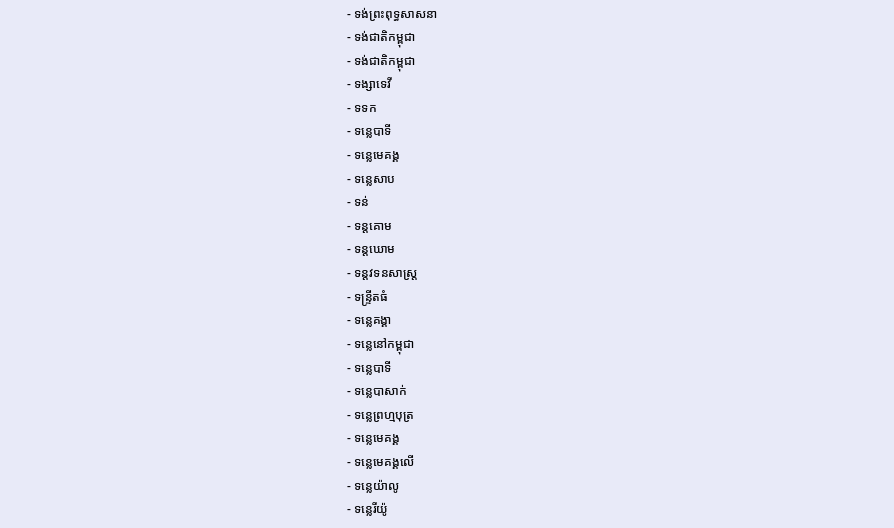- ទង់ព្រះពុទ្ធសាសនា
- ទង់ជាតិកម្ពុជា
- ទង់ជាតិកម្ពុជា
- ទង្សាទេវី
- ទទក
- ទនេ្លបាទី
- ទនេ្លមេគង្គ
- ទនេ្លសាប
- ទន់
- ទន្ដគោម
- ទន្ដឃោម
- ទន្តវទនសាស្រ្ត
- ទន្ទ្រីតធំ
- ទន្លេគង្គា
- ទន្លេនៅកម្ពុជា
- ទន្លេបាទី
- ទន្លេបាសាក់
- ទន្លេព្រហ្មបុត្រ
- ទន្លេមេគង្គ
- ទន្លេមេគង្គលើ
- ទន្លេយ៉ាលូ
- ទន្លេរីយ៉ូ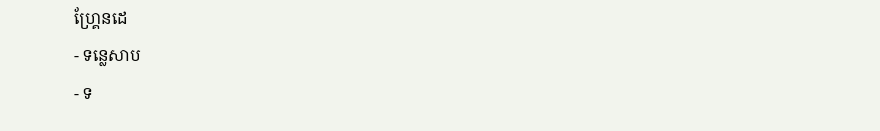ហ្គ្រែនដេ
- ទន្លេសាប
- ទ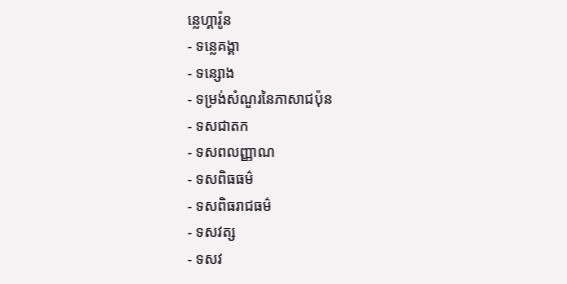ន្លេហ្គារ៉ូន
- ទន្លេគង្គា
- ទន្សោង
- ទម្រង់សំណួរនៃភាសាជប៉ុន
- ទសជាតក
- ទសពលញ្ញាណ
- ទសពិធធម៌
- ទសពិធរាជធម៌
- ទសវត្ស
- ទសវ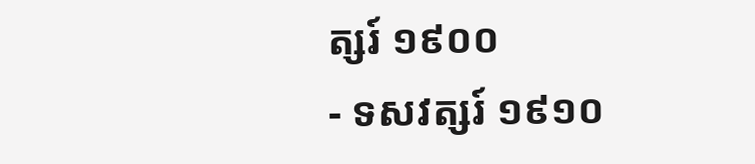ត្សរ៍ ១៩០០
- ទសវត្សរ៍ ១៩១០